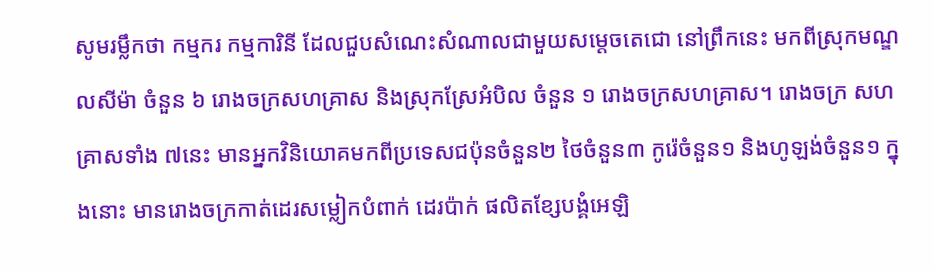សូមរម្លឹកថា កម្មករ កម្មការិនី ដែលជួបសំណេះសំណាលជាមួយសម្តេចតេជោ នៅព្រឹកនេះ មកពីស្រុកមណ្ឌលសីម៉ា ចំនួន ៦ រោងចក្រសហគ្រាស និងស្រុកស្រែអំបិល ចំនួន ១ រោងចក្រសហគ្រាស។ រោងចក្រ សហគ្រាសទាំង ៧នេះ មានអ្នកវិនិយោគមកពីប្រទេសជប៉ុនចំនួន២ ថៃចំនួន៣ កូរ៉េចំនួន១ និងហូឡង់ចំនួន១ ក្នុងនោះ មានរោងចក្រកាត់ដេរសម្លៀកបំពាក់ ដេរប៉ាក់ ផលិតខ្សែបង្គំអេឡិ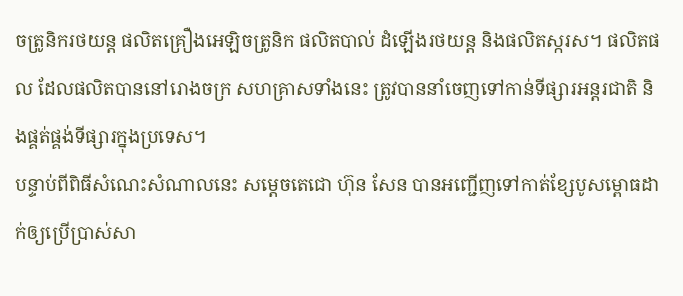ចត្រូនិករថយន្ត ផលិតគ្រឿងអេឡិចត្រូនិក ផលិតបាល់ ដំឡើងរថយន្ត និងផលិតស្ករស។ ផលិតផល ដែលផលិតបាននៅរោងចក្រ សហគ្រាសទាំងនេះ ត្រូវបាននាំចេញទៅកាន់ទីផ្សារអន្តរជាតិ និងផ្គត់ផ្គង់ទីផ្សារក្នុងប្រទេស។
បន្ទាប់ពីពិធីសំណេះសំណាលនេះ សម្តេចតេជោ ហ៊ុន សែន បានអញ្ជើញទៅកាត់ខ្សែបូសម្ពោធដាក់ឲ្យប្រើប្រាស់សា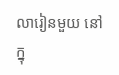លារៀនមួយ នៅក្នុ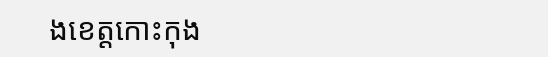ងខេត្តកោះកុង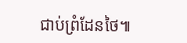ជាប់ព្រំដែនថៃ៕